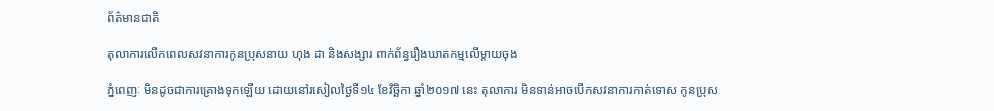ព័ត៌មានជាតិ

តុលាការលើកពេលសវនាការកូនប្រុសនាយ ហុង ដា និងសង្សារ ពាក់ព័ន្ធរឿងឃាតកម្មលើម្តាយចុង

ភ្នំពេញៈ មិនដូចជាការគ្រោងទុកឡើយ ដោយនៅរសៀលថ្ងៃទី១៤ ខែវិច្ឆិកា ឆ្នាំ២០១៧ នេះ តុលាការ មិនទាន់អាចបើកសវនាការកាត់ទោស កូនប្រុស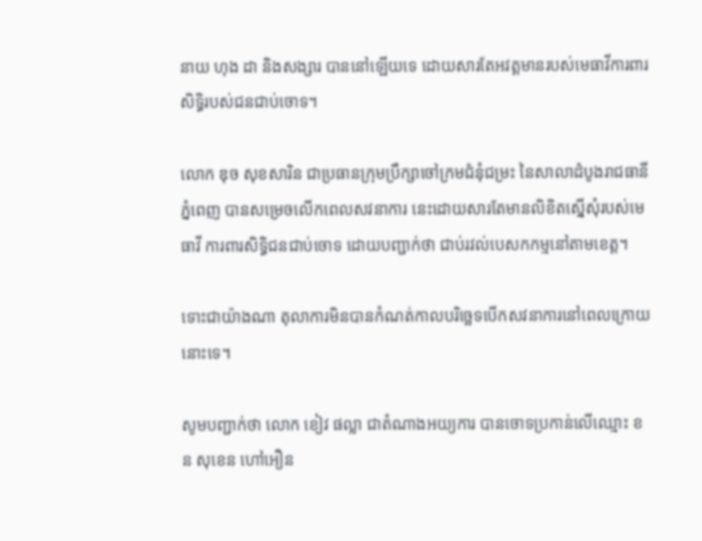នាយ ហុង ដា និងសង្សារ បាននៅឡើយទេ ដោយសារតែអវត្តមានរបស់មេធាវីការពារ សិទ្ធិរបស់ជនជាប់ចោទ។

លោក ឌុច សុខសារិន ជាប្រធានក្រុមប្រឹក្សាចៅក្រមជំនុំជម្រះ នៃសាលាដំបូងរាជធានីភ្នំពេញ បានសម្រេចលើកពេលសវនាការ នេះដោយសារតែមានលិខិតស្នើសុំរបស់មេធាវី ការពារសិទ្ធិជនជាប់ចោទ ដោយបញ្ជាក់ថា ជាប់រវល់បេសកកម្មនៅតាមខេត្ត។

ទោះជាយ៉ាងណា តុលាការមិនបានកំណត់កាលបរិច្ឆេទបើកសវនាការនៅពេលក្រោយនោះទេ។

សូមបញ្ជាក់ថា លោក ខៀវ ផល្លា ជាតំណាងអយ្យការ បានចោទប្រកាន់លើឈ្មោះ ខន សុខេន ហៅអឿន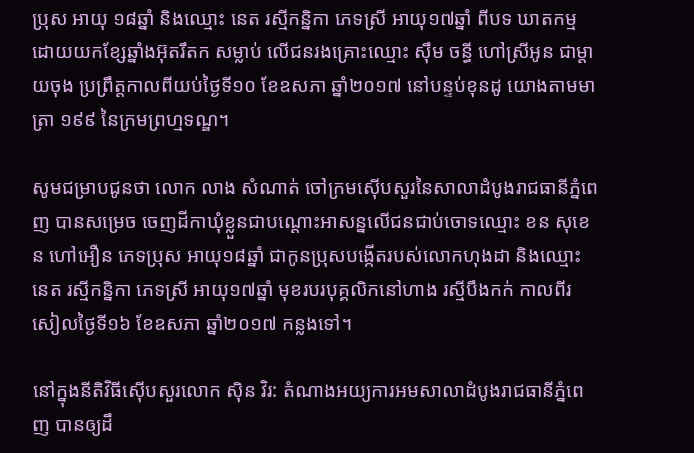ប្រុស អាយុ ១៨ឆ្នាំ និងឈ្មោះ នេត រស្មីកន្និកា ភេទស្រី អាយុ១៧ឆ្នាំ ពីបទ ឃាតកម្ម ដោយយកខ្សែឆ្នាំងអ៊ុតរឹតក សម្លាប់ លើជនរងគ្រោះឈ្មោះ ស៊ឹម ចន្ធី ហៅស្រីអូន ជាម្តាយចុង ប្រព្រឹត្តកាលពីយប់ថ្ងៃទី១០ ខែឧសភា ឆ្នាំ២០១៧ នៅបន្ទប់ខុនដូ យោងតាមមាត្រា ១៩៩ នៃក្រមព្រហ្មទណ្ឌ។

សូមជម្រាបជូនថា លោក លាង សំណាត់ ចៅក្រមស៊ើបសួរនៃសាលាដំបូងរាជធានីភ្នំពេញ បានសម្រេច ចេញដីកាឃុំខ្លួនជាបណ្ដោះអាសន្នលើជនជាប់ចោទឈ្មោះ ខន សុខេន ហៅអឿន ភេទប្រុស អាយុ១៨ឆ្នាំ ជាកូនប្រុសបង្កើតរបស់លោកហុងដា និងឈ្មោះ នេត រស្មីកន្និកា ភេទស្រី អាយុ១៧ឆ្នាំ មុខរបរបុគ្គលិកនៅហាង រស្មីបឹងកក់ កាលពីរសៀលថ្ងៃទី១៦ ខែឧសភា ឆ្នាំ២០១៧ កន្លងទៅ។

នៅក្នុងនីតិវិធីស៊ើបសួរលោក ស៊ិន វិរ: តំណាងអយ្យការអមសាលាដំបូងរាជធានីភ្នំពេញ បានឲ្យដឹ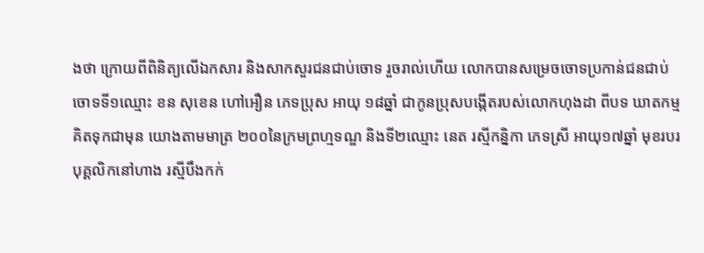ងថា ក្រោយពីពិនិត្យលើឯកសារ និងសាកសួរជនជាប់ចោទ រួចរាល់ហើយ លោកបានសម្រេចចោទប្រកាន់ជនជាប់ចោទទី១ឈ្មោះ ខន សុខេន ហៅអឿន ភេទប្រុស អាយុ ១៨ឆ្នាំ ជាកូនប្រុសបង្កើតរបស់លោកហុងដា ពីបទ ឃាតកម្មគិតទុកជាមុន យោងតាមមាត្រ ២០០នៃក្រមព្រហ្មទណ្ឌ និងទី២ឈ្មោះ នេត រស្មីកន្និកា ភេទស្រី អាយុ១៧ឆ្នាំ មុខរបរបុគ្គលិកនៅហាង រស្មីបឹងកក់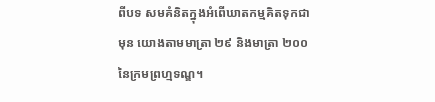ពីបទ សមគំនិតក្នុងអំពើឃាតកម្មគិតទុកជាមុន យោងតាមមាត្រា ២៩ និងមាត្រា ២០០ នៃក្រមព្រហ្មទណ្ឌ។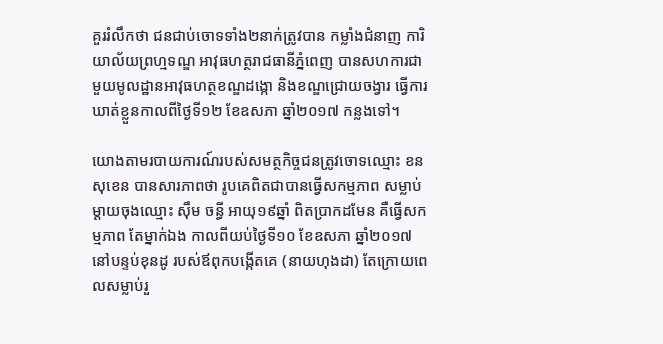គួររំលឹកថា ជនជាប់ចោទទាំង២នាក់ត្រូវបាន កម្លាំងជំនាញ ការិយាល័យព្រហ្មទណ្ឌ អាវុធហត្ថរាជធានីភ្នំពេញ បានសហការជាមួយមូលដ្ឋានអាវុធហត្ថខណ្ឌដង្កោ និងខណ្ឌជ្រោយចង្វារ ធ្វើការឃាត់ខ្លួនកាលពីថ្ងៃទី១២ ខែឧសភា ឆ្នាំ២០១៧ កន្លងទៅ។

យោងតាមរបាយការណ៍របស់សមត្ថកិច្ចជនត្រូវចោទឈ្មោះ ខន សុខេន បានសារភាពថា រូបគេពិតជាបានធ្វើសកម្មភាព សម្លាប់ម្តាយចុងឈ្មោះ ស៊ឹម ចន្ធី អាយុ១៩ឆ្នាំ ពិតបា្រកដមែន គឺធ្វើសកម្មភាព តែម្នាក់ឯង កាលពីយប់ថ្ងៃទី១០ ខែឧសភា ឆ្នាំ២០១៧ នៅបន្ទប់ខុនដូ របស់ឪពុកបង្កើតគេ (នាយហុងដា) តែក្រោយពេលសម្លាប់រួ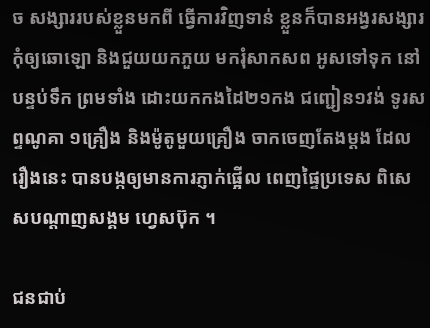ច សង្សាររបស់ខ្លួនមកពី ធ្វើការវិញទាន់ ខ្លួនក៏បានអង្វរសង្សារ កុំឲ្យឆោឡោ និងជួយយកភួយ មករុំសាកសព អូសទៅទុក នៅបន្ទប់ទឹក ព្រមទាំង ដោះយកកងដៃ២១កង ជញ្ជៀន១វង់ ទូរសព្ទណូគា ១គ្រឿង និងម៉ូតូមួយគ្រឿង ចាកចេញតែងម្តង ដែលរឿងនេះ បានបង្កឲ្យមានការភ្ញាក់ផ្អើល ពេញផ្ទៃប្រទេស ពិសេសបណ្តាញសង្គម ហ្វេសប៊ុក ។

ជនជាប់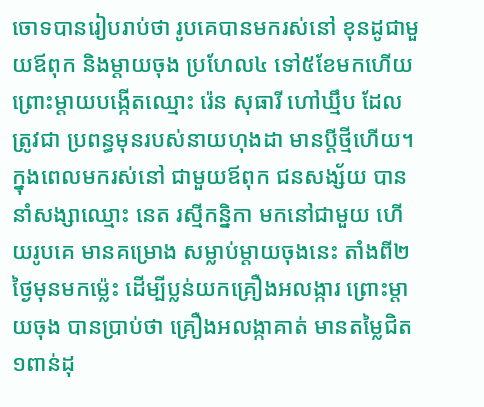ចោទបានរៀបរាប់ថា រូបគេបានមករស់នៅ ខុនដូជាមួយឪពុក និងម្តាយចុង ប្រហែល៤ ទៅ៥ខែមកហើយ ព្រោះម្តាយបង្កើតឈ្មោះ រ៉េន សុធារី ហៅឃ្មឹប ដែលត្រូវជា ប្រពន្ធមុនរបស់នាយហុងដា មានប្តីថ្មីហើយ។ ក្នុងពេលមករស់នៅ ជាមួយឪពុក ជនសង្ស័យ បាននាំសង្សាឈ្មោះ នេត រស្មីកន្និកា មកនៅជាមួយ ហើយរូបគេ មានគម្រោង សម្លាប់ម្តាយចុងនេះ តាំងពី២ថ្ងៃមុនមកម្ល៉េះ ដើម្បីប្លន់យកគ្រឿងអលង្ការ ព្រោះម្តាយចុង បានប្រាប់ថា គ្រឿងអលង្កាគាត់ មានតម្លៃជិត ១ពាន់ដុ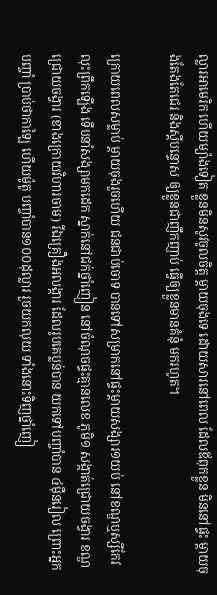ល្លារអាមេរិក ហើយម្យ៉ាងទៀត ខ្លួនមិនសូវចូលចិត្ត ម្តាយចុងទេ ដោយសារនៅពេល ដែលឪពុកខ្លួន មិននៅផ្ទះ ម្តាយចុងតែងតែជេរ និងស្តីបន្ទោស ឲ្យខ្លួនជាញឹកញាប់ ធ្វើឲ្យខ្លួនមានគំនុំ មករហូត។

ក្រោយពេលសម្លាប់ ម្តាយចុងរួចហើយ ជនជាប់ចោទ បានទៅសម្រាកនៅផ្ទះម្តាយសង្សារ១យប់ នៅខណ្ឌឬស្សីកែវ លុះព្រឹកឡើង ទើបនាំសង្សាមកដេក ស្នាក់នៅជក់ថ្នាំញៀន នៅចំណុចផ្ទះគ្មានលេខ ភូមិ១ សង្កាត់ជ្រោយចង្វារ ខណ្ឌជ្រោយចង្វារ (ខាងក្រោយវិហារចាម) រីឯគ្រឿងអលង្ការ ដែលរូបគេប្លន់បាន យកទៅបញ្ចាំបាន ៤ម៉ឺនរៀល ព្រោះអ្នកបញ្ចាំ ប្រាប់ថាកាឡៃ ហើយម៉ូតូ បញ្ចាំបាន១០០ដុល្លារ រួចយកលុយ ទាំងនោះទិញថ្នាំញៀ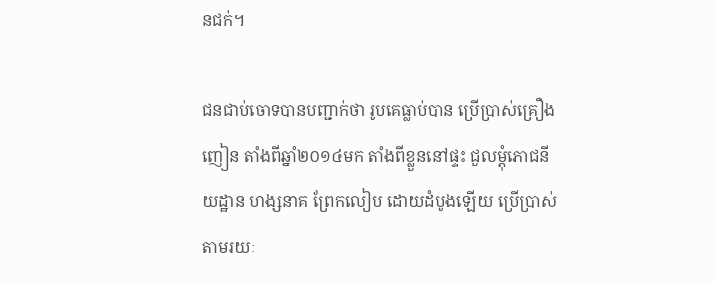នជក់។

ជនជាប់ចោទបានបញ្ជាក់ថា រូបគេធ្លាប់បាន ប្រើប្រាស់គ្រឿងញៀន តាំងពីឆ្នាំ២០១៤មក តាំងពីខ្លួននៅផ្ទះ ជួលម្តុំភោជនីយដ្ឋាន ហង្សនាគ ព្រែកលៀប ដោយដំបូងឡើយ ប្រើប្រាស់តាមរយៈ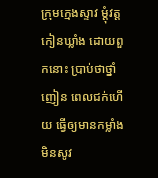ក្រុមក្មេងស្ទាវ ម្តុំវត្តកៀនឃ្លាំង ដោយពួកនោះ ប្រាប់ថាថ្នាំញៀន ពេលជក់ហើយ ធ្វើឲ្យមានកម្លាំង មិនសូវ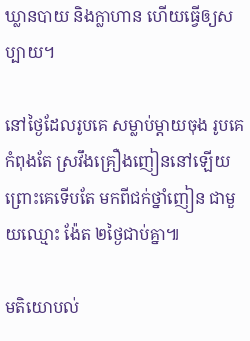ឃ្លានបាយ និងក្លាហាន ហើយធ្វើឲ្យសប្បាយ។

នៅថ្ងៃដែលរូបគេ សម្លាប់ម្តាយចុង រូបគេកំពុងតែ ស្រវឹងគ្រឿងញៀននៅឡើយ ព្រោះគេទើបតែ មកពីជក់ថ្នាំញៀន ជាមួយឈ្មោះ ង៉ែត ២ថ្ងៃជាប់គ្នា៕

មតិយោបល់